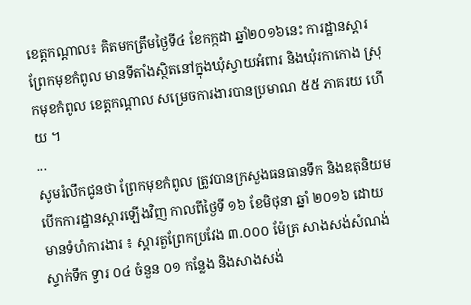ខេត្តកណ្តាល៖ គិតមកត្រឹមថ្ងៃទី៤ ខែកក្កដា ឆ្នាំ២០១៦នេះ ការដ្ឋានស្តារព្រែកមុខកំពូល មានទីតាំងស្ថិតនៅក្នុងឃុំស្វាយអំពារ និងឃុំរកាកោង ស្រុកមុខកំពូល ខេត្តកណ្តាល សម្រេចការងារបានប្រមាណ ៥៥ ភាគរយ ហើយ ។
...
សូមរំលឹកជូនថា ព្រែកមុខកំពូល ត្រូវបានក្រសួងធនធានទឹក និងឧតុនិយម បើកការដ្ឋានស្តារឡើងវិញ កាលពីថ្ងៃទី ១៦ ខែមិថុនា ឆ្នាំ ២០១៦ ដោយមានទំហំការងារ ៖ ស្តារតួព្រែកប្រវែង ៣.០០០ ម៉ែត្រ សាងសង់សំណង់ស្ទាក់ទឹក ទ្វារ ០៤ ចំនួន ០១ កន្លែង និងសាងសង់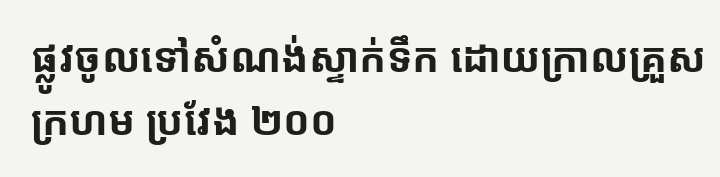ផ្លូវចូលទៅសំណង់ស្ទាក់ទឹក ដោយក្រាលគ្រួសក្រហម ប្រវែង ២០០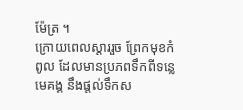ម៉ែត្រ ។
ក្រោយពេលស្តាររួច ព្រែកមុខកំពូល ដែលមានប្រភពទឹកពីទន្លេមេគង្គ នឹងផ្តល់ទឹកស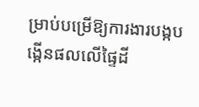ម្រាប់បម្រើឱ្យការងារបង្កបង្កើនផលលើផ្ទៃដី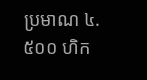ប្រមាណ ៤.៥០០ ហិក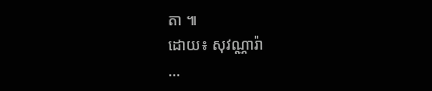តា ៕
ដោយ៖ សុវណ្ណារ៉ា
...